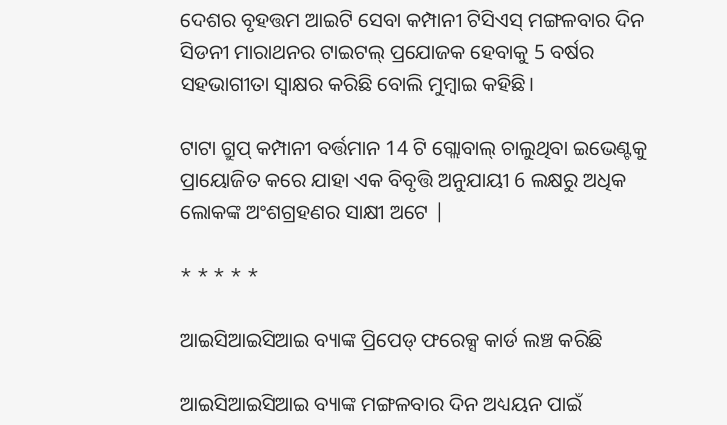ଦେଶର ବୃହତ୍ତମ ଆଇଟି ସେବା କମ୍ପାନୀ ଟିସିଏସ୍ ମଙ୍ଗଳବାର ଦିନ ସିଡନୀ ମାରାଥନର ଟାଇଟଲ୍ ପ୍ରଯୋଜକ ହେବାକୁ 5 ବର୍ଷର ସହଭାଗୀତା ସ୍ୱାକ୍ଷର କରିଛି ବୋଲି ମୁମ୍ବାଇ କହିଛି।

ଟାଟା ଗ୍ରୁପ୍ କମ୍ପାନୀ ବର୍ତ୍ତମାନ 14 ଟି ଗ୍ଲୋବାଲ୍ ଚାଲୁଥିବା ଇଭେଣ୍ଟକୁ ପ୍ରାୟୋଜିତ କରେ ଯାହା ଏକ ବିବୃତ୍ତି ଅନୁଯାୟୀ 6 ଲକ୍ଷରୁ ଅଧିକ ଲୋକଙ୍କ ଅଂଶଗ୍ରହଣର ସାକ୍ଷୀ ଅଟେ |

* * * * *

ଆଇସିଆଇସିଆଇ ବ୍ୟାଙ୍କ ପ୍ରିପେଡ୍ ଫରେକ୍ସ କାର୍ଡ ଲଞ୍ଚ କରିଛି

ଆଇସିଆଇସିଆଇ ବ୍ୟାଙ୍କ ମଙ୍ଗଳବାର ଦିନ ଅଧ୍ୟୟନ ପାଇଁ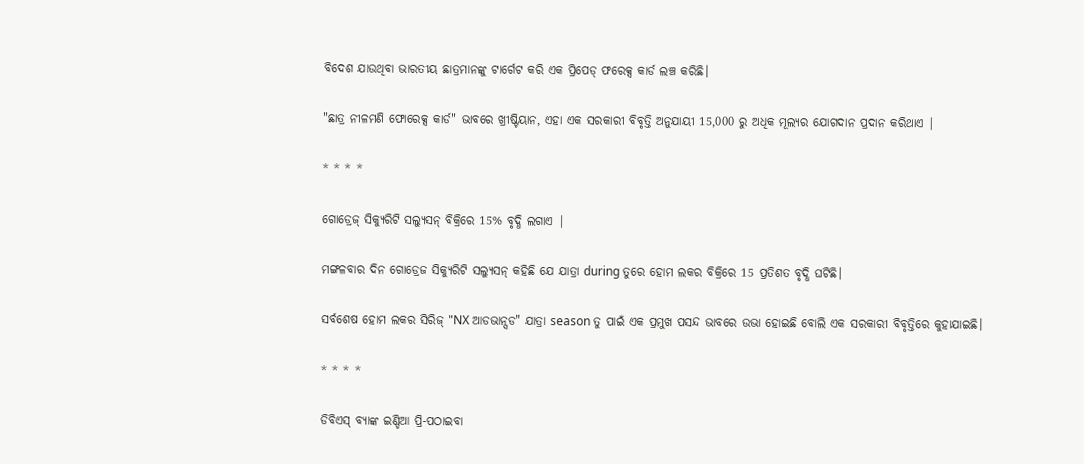ବିଦେଶ ଯାଉଥିବା ଭାରତୀୟ ଛାତ୍ରମାନଙ୍କୁ ଟାର୍ଗେଟ କରି ଏକ ପ୍ରିପେଡ୍ ଫରେକ୍ସ କାର୍ଡ ଲଞ୍ଚ କରିଛି।

"ଛାତ୍ର ନୀଳମଣି ଫୋରେକ୍ସ କାର୍ଡ" ଭାବରେ ଖ୍ରୀଷ୍ଟିୟାନ, ଏହା ଏକ ସରକାରୀ ବିବୃତ୍ତି ଅନୁଯାୟୀ 15,000 ରୁ ଅଧିକ ମୂଲ୍ୟର ଯୋଗଦାନ ପ୍ରଦାନ କରିଥାଏ |

* * * *

ଗୋଡ୍ରେଜ୍ ସିକ୍ୟୁରିଟି ସଲ୍ୟୁସନ୍ ବିକ୍ରିରେ 15% ବୃଦ୍ଧି ଲଗାଏ |

ମଙ୍ଗଳବାର ଦିନ ଗୋଡ୍ରେଜ ସିକ୍ୟୁରିଟି ସଲ୍ୟୁସନ୍ କହିଛି ଯେ ଯାତ୍ରା during ତୁରେ ହୋମ ଲକର ବିକ୍ରିରେ 15 ପ୍ରତିଶତ ବୃଦ୍ଧି ଘଟିଛି।

ସର୍ବଶେଷ ହୋମ ଲକର ସିରିଜ୍ "NX ଆଡଭାନ୍ସଡ" ଯାତ୍ରା season ତୁ ପାଇଁ ଏକ ପ୍ରମୁଖ ପସନ୍ଦ ଭାବରେ ଉଭା ହୋଇଛି ବୋଲି ଏକ ସରକାରୀ ବିବୃତ୍ତିରେ କୁହାଯାଇଛି।

* * * *

ଡିବିଏସ୍ ବ୍ୟାଙ୍କ ଇଣ୍ଡିଆ ପ୍ରି-ପଠାଇବା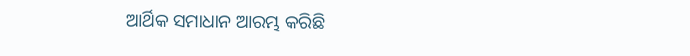ଆର୍ଥିକ ସମାଧାନ ଆରମ୍ଭ କରିଛି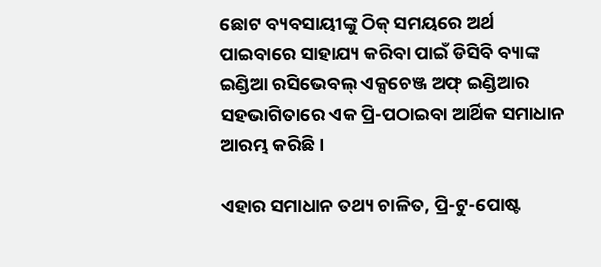ଛୋଟ ବ୍ୟବସାୟୀଙ୍କୁ ଠିକ୍ ସମୟରେ ଅର୍ଥ ପାଇବାରେ ସାହାଯ୍ୟ କରିବା ପାଇଁ ଡିସିବି ବ୍ୟାଙ୍କ ଇଣ୍ଡିଆ ରସିଭେବଲ୍ ଏକ୍ସଚେଞ୍ଜ ଅଫ୍ ଇଣ୍ଡିଆର ସହଭାଗିତାରେ ଏକ ପ୍ରି-ପଠାଇବା ଆର୍ଥିକ ସମାଧାନ ଆରମ୍ଭ କରିଛି।

ଏହାର ସମାଧାନ ତଥ୍ୟ ଚାଳିତ, ପ୍ରି-ଟୁ-ପୋଷ୍ଟ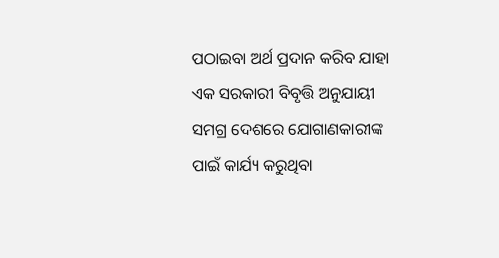ପଠାଇବା ଅର୍ଥ ପ୍ରଦାନ କରିବ ଯାହା ଏକ ସରକାରୀ ବିବୃତ୍ତି ଅନୁଯାୟୀ ସମଗ୍ର ଦେଶରେ ଯୋଗାଣକାରୀଙ୍କ ପାଇଁ କାର୍ଯ୍ୟ କରୁଥିବା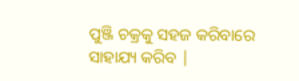ପୁଞ୍ଜି ଚକ୍ରକୁ ସହଜ କରିବାରେ ସାହାଯ୍ୟ କରିବ |